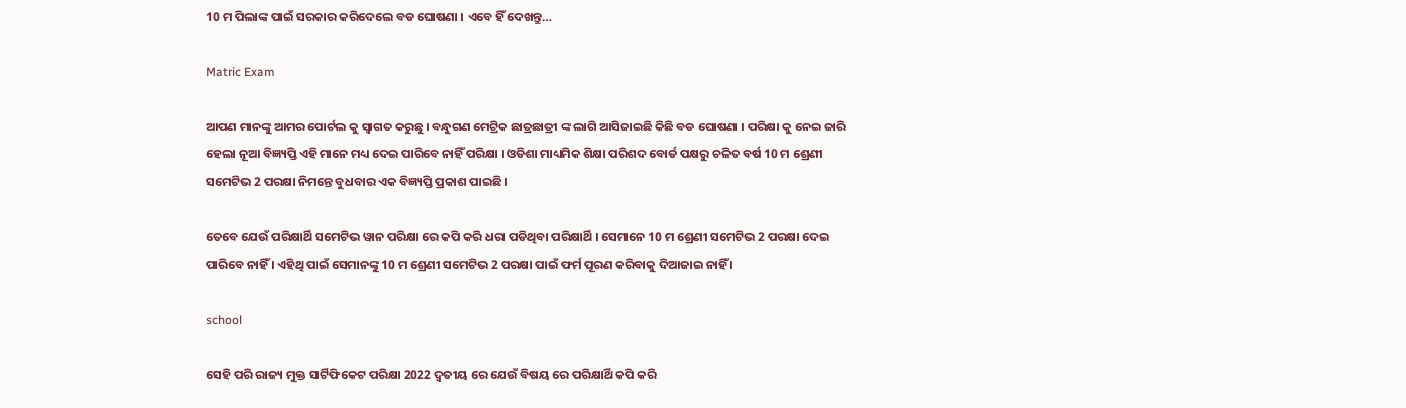10 ମ ପିଲାଙ୍କ ପାଇଁ ସରକାର କରିଦେଲେ ବଡ ଘୋଷଣା । ଏବେ ହିଁ ଦେଖନ୍ତୁ…

Matric Exam

ଆପଣ ମାନଙ୍କୁ ଆମର ପୋର୍ଟଲ କୁ ସ୍ୱାଗତ କରୁଛୁ । ବନ୍ଧୁଗଣ ମେଟ୍ରିକ ଛାତ୍ରଛାତ୍ରୀ ଙ୍କ ଲାଗି ଆସିଜାଇଛି କିଛି ବଡ ଘୋଷଣା । ପରିକ୍ଷା କୁ ନେଇ ଜାରି ହେଲା ନୂଆ ବିଜ୍ଞ୍ୟପ୍ତି ଏହି ମାନେ ମଧ୍ୟ ଦେଇ ପାରିବେ ନାହିଁ ପରିକ୍ଷା । ଓଡିଶା ମାଧ୍ୟମିକ ଶିକ୍ଷା ପରିଶଦ ବୋର୍ଡ ପକ୍ଷରୁ ଚଳିତ ବର୍ଷ 10 ମ ଶ୍ରେଣୀ ସମେଟିଭ 2 ପରକ୍ଷା ନିମନ୍ତେ ବୁଧବାର ଏକ ବିଜ୍ଞ୍ୟପ୍ତି ପ୍ରକାଶ ପାଇଛି ।

ତେବେ ଯେଉଁ ପରିକ୍ଷାର୍ଥି ସମେଟିଭ ୱାନ ପରିକ୍ଷା ରେ କପି କରି ଧରା ପଡିଥିବା ପରିକ୍ଷାର୍ଥି । ସେମାନେ 10 ମ ଶ୍ରେଣୀ ସମେଟିଭ 2 ପରକ୍ଷା ଦେଇ ପାରିବେ ନାହିଁ । ଏହିଥି ପାଇଁ ସେମାନଙ୍କୁ 10 ମ ଶ୍ରେଣୀ ସମେଟିଭ 2 ପରକ୍ଷା ପାଇଁ ଫର୍ମ ପୂରଣ କରିବାକୁ ଦିଆଜାଇ ନାହିଁ ।

school

ସେହି ପରି ରାଜ୍ୟ ମୁକ୍ତ ସାର୍ଟିଫିକେଟ ପରିକ୍ଷା 2022 ଦ୍ୱତୀୟ ରେ ଯେଉଁ ବିଷୟ ରେ ପରିକ୍ଷାର୍ଥି କପି କରି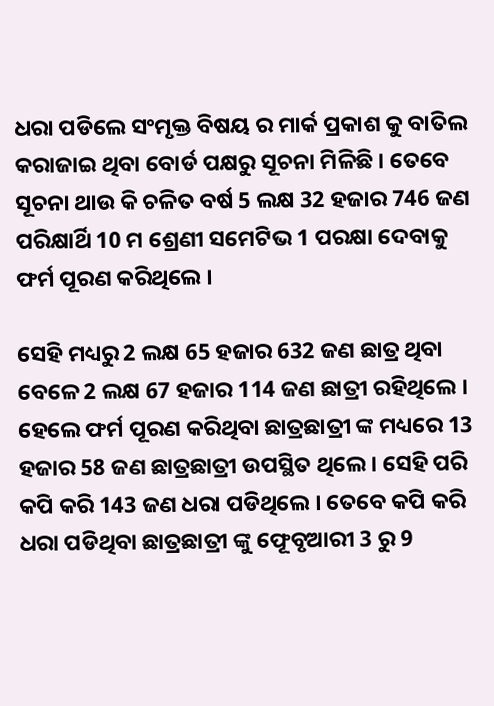ଧରା ପଡିଲେ ସଂମୃକ୍ତ ବିଷୟ ର ମାର୍କ ପ୍ରକାଶ କୁ ବାତିଲ କରାଜାଇ ଥିବା ବୋର୍ଡ ପକ୍ଷରୁ ସୂଚନା ମିଳିଛି । ତେବେ ସୂଚନା ଥାଉ କି ଚଳିତ ବର୍ଷ 5 ଲକ୍ଷ 32 ହଜାର 746 ଜଣ ପରିକ୍ଷାର୍ଥି 10 ମ ଶ୍ରେଣୀ ସମେଟିଭ 1 ପରକ୍ଷା ଦେବାକୁ ଫର୍ମ ପୂରଣ କରିଥିଲେ ।

ସେହି ମଧ୍ୟରୁ 2 ଲକ୍ଷ 65 ହଜାର 632 ଜଣ ଛାତ୍ର ଥିବା ବେଳେ 2 ଲକ୍ଷ 67 ହଜାର 114 ଜଣ ଛାତ୍ରୀ ରହିଥିଲେ । ହେଲେ ଫର୍ମ ପୂରଣ କରିଥିବା ଛାତ୍ରଛାତ୍ରୀ ଙ୍କ ମଧ୍ୟରେ 13 ହଜାର 58 ଜଣ ଛାତ୍ରଛାତ୍ରୀ ଉପସ୍ଥିତ ଥିଲେ । ସେହି ପରି କପି କରି 143 ଜଣ ଧରା ପଡିଥିଲେ । ତେବେ କପି କରି ଧରା ପଡିଥିବା ଛାତ୍ରଛାତ୍ରୀ ଙ୍କୁ ଫେୂବୃଆରୀ 3 ରୁ 9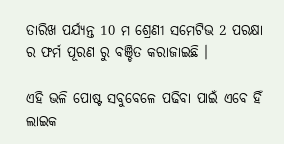ତାରିଖ ପର୍ଯ୍ୟନ୍ତ 10 ମ ଶ୍ରେଣୀ ସମେଟିଭ 2 ପରକ୍ଷା ର ଫର୍ମ ପୂରଣ ରୁ ବଞ୍ଚିତ କରାଜାଇଛି ।

ଏହି ଭଳି ପୋଷ୍ଟ ସବୁବେଳେ ପଢିବା ପାଇଁ ଏବେ ହିଁ ଲାଇକ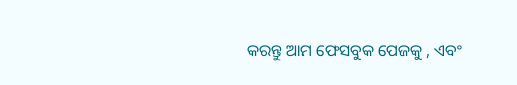କରନ୍ତୁ ଆମ ଫେସବୁକ ପେଜକୁ , ଏବଂ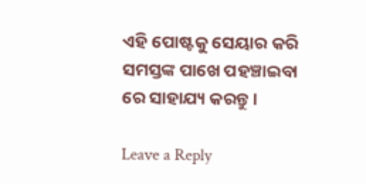ଏହି ପୋଷ୍ଟକୁ ସେୟାର କରି ସମସ୍ତଙ୍କ ପାଖେ ପହଞ୍ଚାଇବା ରେ ସାହାଯ୍ୟ କରନ୍ତୁ ।

Leave a Reply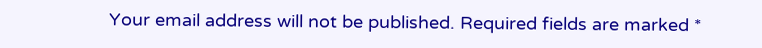Your email address will not be published. Required fields are marked *